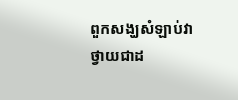ពួកសង្ឃសំឡាប់វាថ្វាយជាដ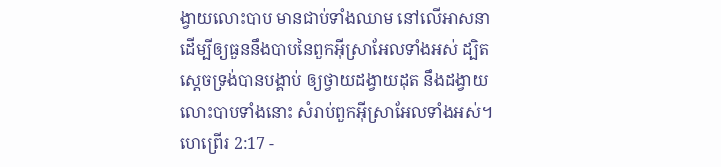ង្វាយលោះបាប មានជាប់ទាំងឈាម នៅលើអាសនា ដើម្បីឲ្យធួននឹងបាបនៃពួកអ៊ីស្រាអែលទាំងអស់ ដ្បិតស្តេចទ្រង់បានបង្គាប់ ឲ្យថ្វាយដង្វាយដុត នឹងដង្វាយលោះបាបទាំងនោះ សំរាប់ពួកអ៊ីស្រាអែលទាំងអស់។
ហេព្រើរ 2:17 -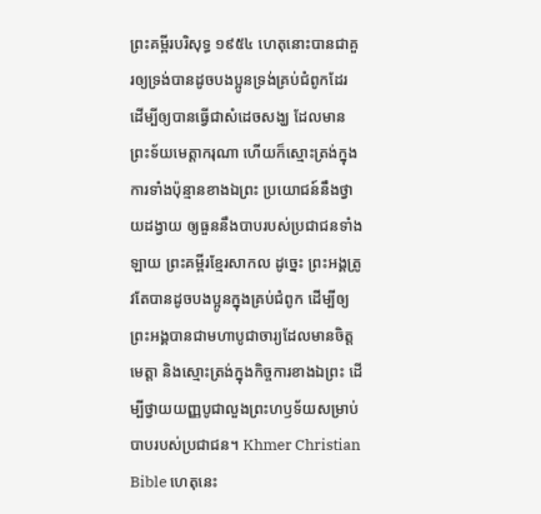ព្រះគម្ពីរបរិសុទ្ធ ១៩៥៤ ហេតុនោះបានជាគួរឲ្យទ្រង់បានដូចបងប្អូនទ្រង់គ្រប់ជំពូកដែរ ដើម្បីឲ្យបានធ្វើជាសំដេចសង្ឃ ដែលមានព្រះទ័យមេត្តាករុណា ហើយក៏ស្មោះត្រង់ក្នុងការទាំងប៉ុន្មានខាងឯព្រះ ប្រយោជន៍នឹងថ្វាយដង្វាយ ឲ្យធួននឹងបាបរបស់ប្រជាជនទាំងឡាយ ព្រះគម្ពីរខ្មែរសាកល ដូច្នេះ ព្រះអង្គត្រូវតែបានដូចបងប្អូនក្នុងគ្រប់ជំពូក ដើម្បីឲ្យព្រះអង្គបានជាមហាបូជាចារ្យដែលមានចិត្តមេត្តា និងស្មោះត្រង់ក្នុងកិច្ចការខាងឯព្រះ ដើម្បីថ្វាយយញ្ញបូជាលួងព្រះហឫទ័យសម្រាប់បាបរបស់ប្រជាជន។ Khmer Christian Bible ហេតុនេះ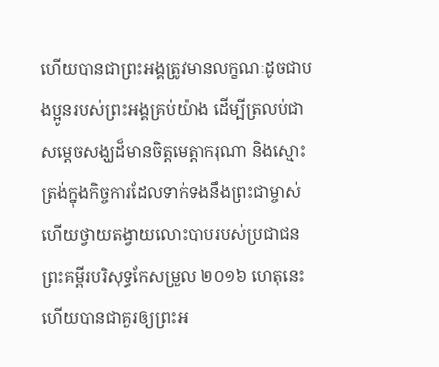ហើយបានជាព្រះអង្គត្រូវមានលក្ខណៈដូចជាបងប្អូនរបស់ព្រះអង្គគ្រប់យ៉ាង ដើម្បីត្រលប់ជាសម្ដេចសង្ឃដ៏មានចិត្តមេត្តាករុណា និងស្មោះត្រង់ក្នុងកិច្ចការដែលទាក់ទងនឹងព្រះជាម្ចាស់ ហើយថ្វាយតង្វាយលោះបាបរបស់ប្រជាជន ព្រះគម្ពីរបរិសុទ្ធកែសម្រួល ២០១៦ ហេតុនេះហើយបានជាគួរឲ្យព្រះអ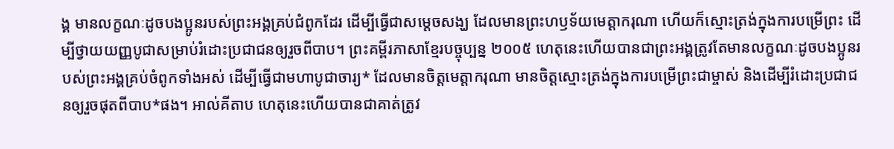ង្គ មានលក្ខណៈដូចបងប្អូនរបស់ព្រះអង្គគ្រប់ជំពូកដែរ ដើម្បីធ្វើជាសម្តេចសង្ឃ ដែលមានព្រះហឫទ័យមេត្តាករុណា ហើយក៏ស្មោះត្រង់ក្នុងការបម្រើព្រះ ដើម្បីថ្វាយយញ្ញបូជាសម្រាប់រំដោះប្រជាជនឲ្យរួចពីបាប។ ព្រះគម្ពីរភាសាខ្មែរបច្ចុប្បន្ន ២០០៥ ហេតុនេះហើយបានជាព្រះអង្គត្រូវតែមានលក្ខណៈដូចបងប្អូនរបស់ព្រះអង្គគ្រប់ចំពូកទាំងអស់ ដើម្បីធ្វើជាមហាបូជាចារ្យ* ដែលមានចិត្តមេត្តាករុណា មានចិត្តស្មោះត្រង់ក្នុងការបម្រើព្រះជាម្ចាស់ និងដើម្បីរំដោះប្រជាជនឲ្យរួចផុតពីបាប*ផង។ អាល់គីតាប ហេតុនេះហើយបានជាគាត់ត្រូវ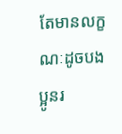តែមានលក្ខណៈដូចបងប្អូនរ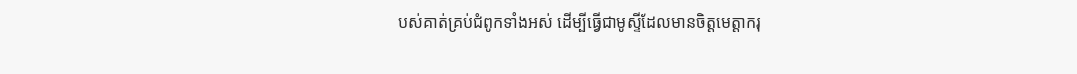បស់គាត់គ្រប់ជំពូកទាំងអស់ ដើម្បីធ្វើជាមូស្ទីដែលមានចិត្ដមេត្ដាករុ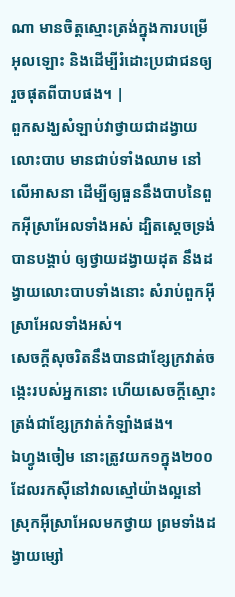ណា មានចិត្ដស្មោះត្រង់ក្នុងការបម្រើអុលឡោះ និងដើម្បីរំដោះប្រជាជនឲ្យរួចផុតពីបាបផង។ |
ពួកសង្ឃសំឡាប់វាថ្វាយជាដង្វាយលោះបាប មានជាប់ទាំងឈាម នៅលើអាសនា ដើម្បីឲ្យធួននឹងបាបនៃពួកអ៊ីស្រាអែលទាំងអស់ ដ្បិតស្តេចទ្រង់បានបង្គាប់ ឲ្យថ្វាយដង្វាយដុត នឹងដង្វាយលោះបាបទាំងនោះ សំរាប់ពួកអ៊ីស្រាអែលទាំងអស់។
សេចក្ដីសុចរិតនឹងបានជាខ្សែក្រវាត់ចង្កេះរបស់អ្នកនោះ ហើយសេចក្ដីស្មោះត្រង់ជាខ្សែក្រវាត់កំឡាំងផង។
ឯហ្វូងចៀម នោះត្រូវយក១ក្នុង២០០ ដែលរកស៊ីនៅវាលស្មៅយ៉ាងល្អនៅស្រុកអ៊ីស្រាអែលមកថ្វាយ ព្រមទាំងដង្វាយម្សៅ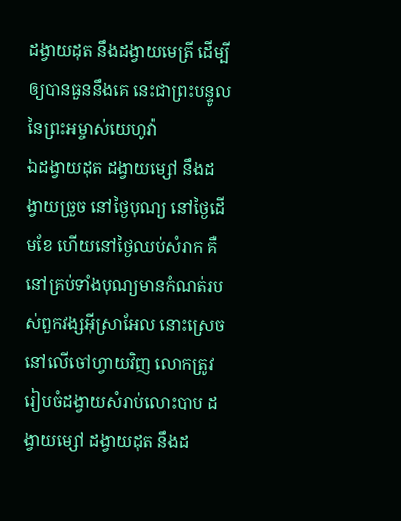ដង្វាយដុត នឹងដង្វាយមេត្រី ដើម្បីឲ្យបានធួននឹងគេ នេះជាព្រះបន្ទូលនៃព្រះអម្ចាស់យេហូវ៉ា
ឯដង្វាយដុត ដង្វាយម្សៅ នឹងដង្វាយច្រួច នៅថ្ងៃបុណ្យ នៅថ្ងៃដើមខែ ហើយនៅថ្ងៃឈប់សំរាក គឺនៅគ្រប់ទាំងបុណ្យមានកំណត់របស់ពួកវង្សអ៊ីស្រាអែល នោះស្រេចនៅលើចៅហ្វាយវិញ លោកត្រូវរៀបចំដង្វាយសំរាប់លោះបាប ដង្វាយម្សៅ ដង្វាយដុត នឹងដ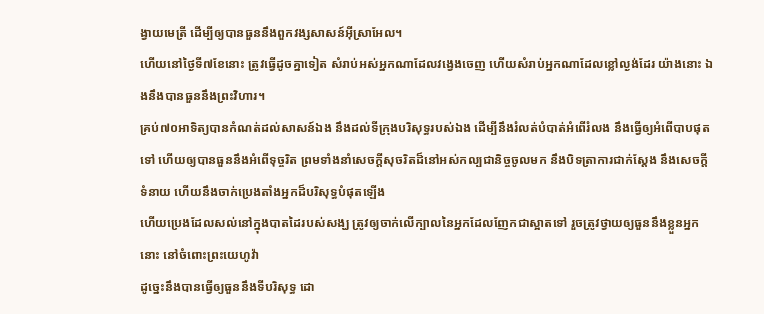ង្វាយមេត្រី ដើម្បីឲ្យបានធួននឹងពួកវង្សសាសន៍អ៊ីស្រាអែល។
ហើយនៅថ្ងៃទី៧ខែនោះ ត្រូវធ្វើដូចគ្នាទៀត សំរាប់អស់អ្នកណាដែលវង្វេងចេញ ហើយសំរាប់អ្នកណាដែលខ្លៅល្ងង់ដែរ យ៉ាងនោះ ឯងនឹងបានធួននឹងព្រះវិហារ។
គ្រប់៧០អាទិត្យបានកំណត់ដល់សាសន៍ឯង នឹងដល់ទីក្រុងបរិសុទ្ធរបស់ឯង ដើម្បីនឹងរំលត់បំបាត់អំពើរំលង នឹងធ្វើឲ្យអំពើបាបផុតទៅ ហើយឲ្យបានធួននឹងអំពើទុច្ចរិត ព្រមទាំងនាំសេចក្ដីសុចរិតដ៏នៅអស់កល្បជានិច្ចចូលមក នឹងបិទត្រាការជាក់ស្តែង នឹងសេចក្ដីទំនាយ ហើយនឹងចាក់ប្រេងតាំងអ្នកដ៏បរិសុទ្ធបំផុតឡើង
ហើយប្រេងដែលសល់នៅក្នុងបាតដៃរបស់សង្ឃ ត្រូវឲ្យចាក់លើក្បាលនៃអ្នកដែលញែកជាស្អាតទៅ រួចត្រូវថ្វាយឲ្យធួននឹងខ្លួនអ្នកនោះ នៅចំពោះព្រះយេហូវ៉ា
ដូច្នេះនឹងបានធ្វើឲ្យធួននឹងទីបរិសុទ្ធ ដោ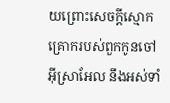យព្រោះសេចក្ដីស្មោកគ្រោករបស់ពួកកូនចៅអ៊ីស្រាអែល នឹងអស់ទាំ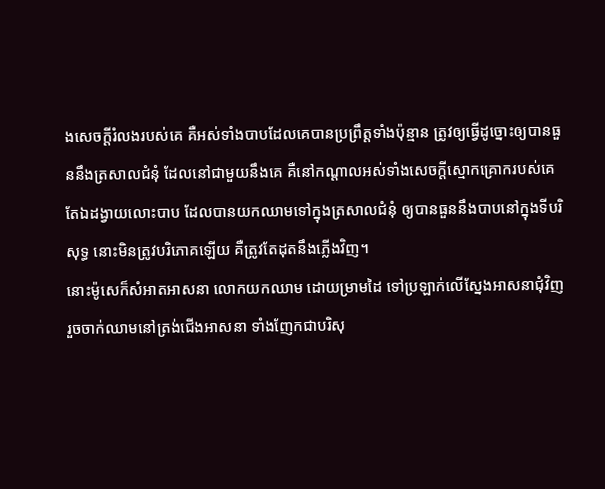ងសេចក្ដីរំលងរបស់គេ គឺអស់ទាំងបាបដែលគេបានប្រព្រឹត្តទាំងប៉ុន្មាន ត្រូវឲ្យធ្វើដូច្នោះឲ្យបានធួននឹងត្រសាលជំនុំ ដែលនៅជាមួយនឹងគេ គឺនៅកណ្តាលអស់ទាំងសេចក្ដីស្មោកគ្រោករបស់គេ
តែឯដង្វាយលោះបាប ដែលបានយកឈាមទៅក្នុងត្រសាលជំនុំ ឲ្យបានធួននឹងបាបនៅក្នុងទីបរិសុទ្ធ នោះមិនត្រូវបរិភោគឡើយ គឺត្រូវតែដុតនឹងភ្លើងវិញ។
នោះម៉ូសេក៏សំអាតអាសនា លោកយកឈាម ដោយម្រាមដៃ ទៅប្រឡាក់លើស្នែងអាសនាជុំវិញ រួចចាក់ឈាមនៅត្រង់ជើងអាសនា ទាំងញែកជាបរិសុ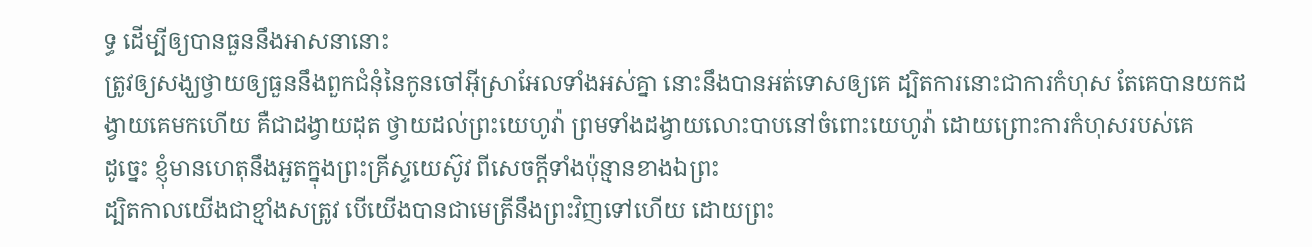ទ្ធ ដើម្បីឲ្យបានធួននឹងអាសនានោះ
ត្រូវឲ្យសង្ឃថ្វាយឲ្យធួននឹងពួកជំនុំនៃកូនចៅអ៊ីស្រាអែលទាំងអស់គ្នា នោះនឹងបានអត់ទោសឲ្យគេ ដ្បិតការនោះជាការកំហុស តែគេបានយកដង្វាយគេមកហើយ គឺជាដង្វាយដុត ថ្វាយដល់ព្រះយេហូវ៉ា ព្រមទាំងដង្វាយលោះបាបនៅចំពោះយេហូវ៉ា ដោយព្រោះការកំហុសរបស់គេ
ដូច្នេះ ខ្ញុំមានហេតុនឹងអួតក្នុងព្រះគ្រីស្ទយេស៊ូវ ពីសេចក្ដីទាំងប៉ុន្មានខាងឯព្រះ
ដ្បិតកាលយើងជាខ្មាំងសត្រូវ បើយើងបានជាមេត្រីនឹងព្រះវិញទៅហើយ ដោយព្រះ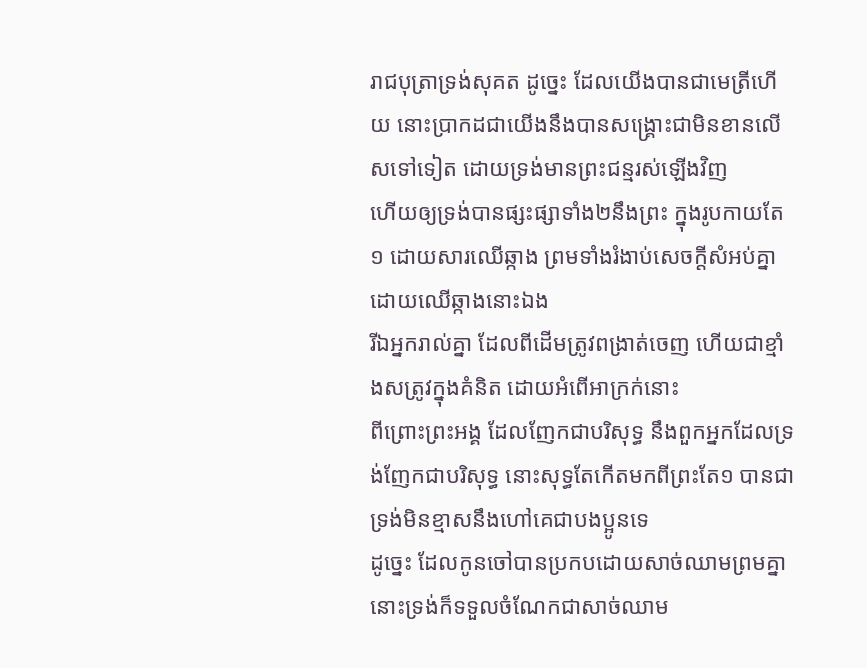រាជបុត្រាទ្រង់សុគត ដូច្នេះ ដែលយើងបានជាមេត្រីហើយ នោះប្រាកដជាយើងនឹងបានសង្គ្រោះជាមិនខានលើសទៅទៀត ដោយទ្រង់មានព្រះជន្មរស់ឡើងវិញ
ហើយឲ្យទ្រង់បានផ្សះផ្សាទាំង២នឹងព្រះ ក្នុងរូបកាយតែ១ ដោយសារឈើឆ្កាង ព្រមទាំងរំងាប់សេចក្ដីសំអប់គ្នា ដោយឈើឆ្កាងនោះឯង
រីឯអ្នករាល់គ្នា ដែលពីដើមត្រូវពង្រាត់ចេញ ហើយជាខ្មាំងសត្រូវក្នុងគំនិត ដោយអំពើអាក្រក់នោះ
ពីព្រោះព្រះអង្គ ដែលញែកជាបរិសុទ្ធ នឹងពួកអ្នកដែលទ្រង់ញែកជាបរិសុទ្ធ នោះសុទ្ធតែកើតមកពីព្រះតែ១ បានជាទ្រង់មិនខ្មាសនឹងហៅគេជាបងប្អូនទេ
ដូច្នេះ ដែលកូនចៅបានប្រកបដោយសាច់ឈាមព្រមគ្នា នោះទ្រង់ក៏ទទួលចំណែកជាសាច់ឈាម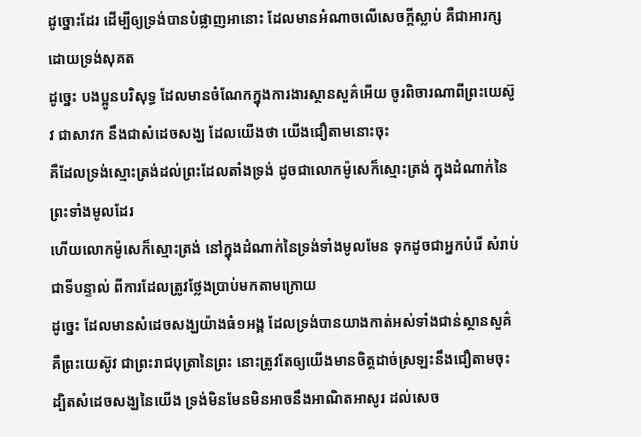ដូច្នោះដែរ ដើម្បីឲ្យទ្រង់បានបំផ្លាញអានោះ ដែលមានអំណាចលើសេចក្ដីស្លាប់ គឺជាអារក្ស ដោយទ្រង់សុគត
ដូច្នេះ បងប្អូនបរិសុទ្ធ ដែលមានចំណែកក្នុងការងារស្ថានសួគ៌អើយ ចូរពិចារណាពីព្រះយេស៊ូវ ជាសាវក នឹងជាសំដេចសង្ឃ ដែលយើងថា យើងជឿតាមនោះចុះ
គឺដែលទ្រង់ស្មោះត្រង់ដល់ព្រះដែលតាំងទ្រង់ ដូចជាលោកម៉ូសេក៏ស្មោះត្រង់ ក្នុងដំណាក់នៃព្រះទាំងមូលដែរ
ហើយលោកម៉ូសេក៏ស្មោះត្រង់ នៅក្នុងដំណាក់នៃទ្រង់ទាំងមូលមែន ទុកដូចជាអ្នកបំរើ សំរាប់ជាទីបន្ទាល់ ពីការដែលត្រូវថ្លែងប្រាប់មកតាមក្រោយ
ដូច្នេះ ដែលមានសំដេចសង្ឃយ៉ាងធំ១អង្គ ដែលទ្រង់បានយាងកាត់អស់ទាំងជាន់ស្ថានសួគ៌ គឺព្រះយេស៊ូវ ជាព្រះរាជបុត្រានៃព្រះ នោះត្រូវតែឲ្យយើងមានចិត្តដាច់ស្រឡះនឹងជឿតាមចុះ
ដ្បិតសំដេចសង្ឃនៃយើង ទ្រង់មិនមែនមិនអាចនឹងអាណិតអាសូរ ដល់សេច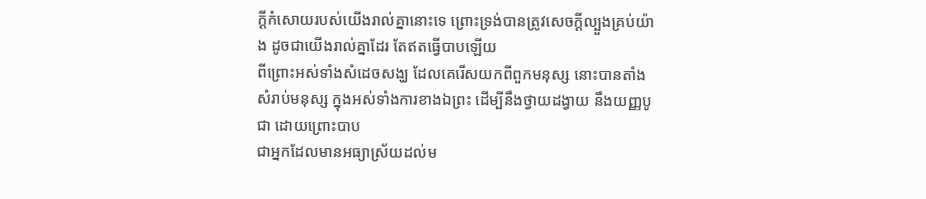ក្ដីកំសោយរបស់យើងរាល់គ្នានោះទេ ព្រោះទ្រង់បានត្រូវសេចក្ដីល្បួងគ្រប់យ៉ាង ដូចជាយើងរាល់គ្នាដែរ តែឥតធ្វើបាបឡើយ
ពីព្រោះអស់ទាំងសំដេចសង្ឃ ដែលគេរើសយកពីពួកមនុស្ស នោះបានតាំងសំរាប់មនុស្ស ក្នុងអស់ទាំងការខាងឯព្រះ ដើម្បីនឹងថ្វាយដង្វាយ នឹងយញ្ញបូជា ដោយព្រោះបាប
ជាអ្នកដែលមានអធ្យាស្រ័យដល់ម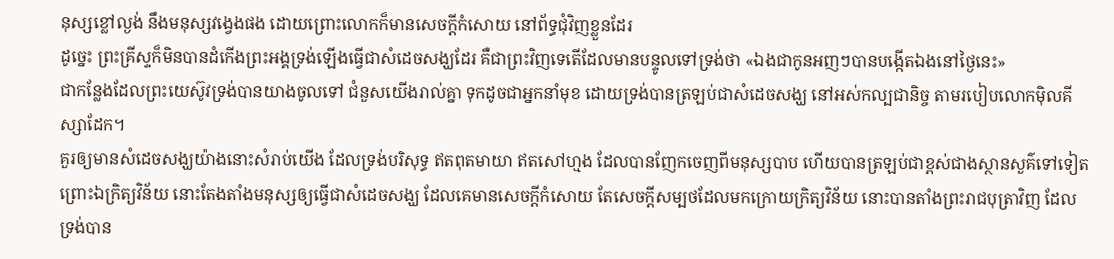នុស្សខ្លៅល្ងង់ នឹងមនុស្សវង្វេងផង ដោយព្រោះលោកក៏មានសេចក្ដីកំសោយ នៅព័ទ្ធជុំវិញខ្លួនដែរ
ដូច្នេះ ព្រះគ្រីស្ទក៏មិនបានដំកើងព្រះអង្គទ្រង់ឡើងធ្វើជាសំដេចសង្ឃដែរ គឺជាព្រះវិញទេតើដែលមានបន្ទូលទៅទ្រង់ថា «ឯងជាកូនអញៗបានបង្កើតឯងនៅថ្ងៃនេះ»
ជាកន្លែងដែលព្រះយេស៊ូវទ្រង់បានយាងចូលទៅ ជំនួសយើងរាល់គ្នា ទុកដូចជាអ្នកនាំមុខ ដោយទ្រង់បានត្រឡប់ជាសំដេចសង្ឃ នៅអស់កល្បជានិច្ច តាមរបៀបលោកម៉ិលគីស្សាដែក។
គួរឲ្យមានសំដេចសង្ឃយ៉ាងនោះសំរាប់យើង ដែលទ្រង់បរិសុទ្ធ ឥតពុតមាយា ឥតសៅហ្មង ដែលបានញែកចេញពីមនុស្សបាប ហើយបានត្រឡប់ជាខ្ពស់ជាងស្ថានសួគ៌ទៅទៀត
ព្រោះឯក្រិត្យវិន័យ នោះតែងតាំងមនុស្សឲ្យធ្វើជាសំដេចសង្ឃ ដែលគេមានសេចក្ដីកំសោយ តែសេចក្ដីសម្បថដែលមកក្រោយក្រិត្យវិន័យ នោះបានតាំងព្រះរាជបុត្រាវិញ ដែលទ្រង់បាន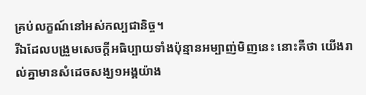គ្រប់លក្ខណ៍នៅអស់កល្បជានិច្ច។
រីឯដែលបង្រួមសេចក្ដីអធិប្បាយទាំងប៉ុន្មានអម្បាញ់មិញនេះ នោះគឺថា យើងរាល់គ្នាមានសំដេចសង្ឃ១អង្គយ៉ាង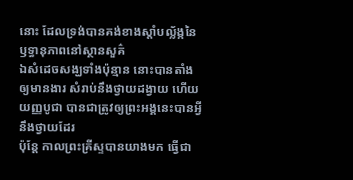នោះ ដែលទ្រង់បានគង់ខាងស្តាំបល្ល័ង្កនៃឫទ្ធានុភាពនៅស្ថានសួគ៌
ឯសំដេចសង្ឃទាំងប៉ុន្មាន នោះបានតាំងឲ្យមានងារ សំរាប់នឹងថ្វាយដង្វាយ ហើយយញ្ញបូជា បានជាត្រូវឲ្យព្រះអង្គនេះបានអ្វីនឹងថ្វាយដែរ
ប៉ុន្តែ កាលព្រះគ្រីស្ទបានយាងមក ធ្វើជា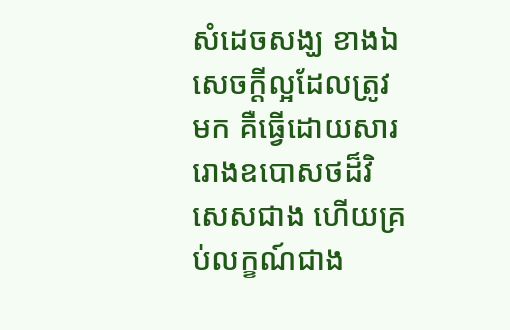សំដេចសង្ឃ ខាងឯសេចក្ដីល្អដែលត្រូវមក គឺធ្វើដោយសាររោងឧបោសថដ៏វិសេសជាង ហើយគ្រប់លក្ខណ៍ជាង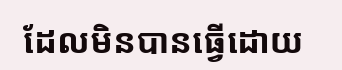ដែលមិនបានធ្វើដោយ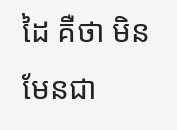ដៃ គឺថា មិនមែនជា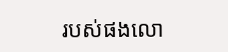របស់ផងលោ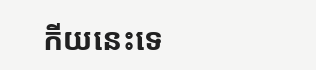កីយនេះទេ